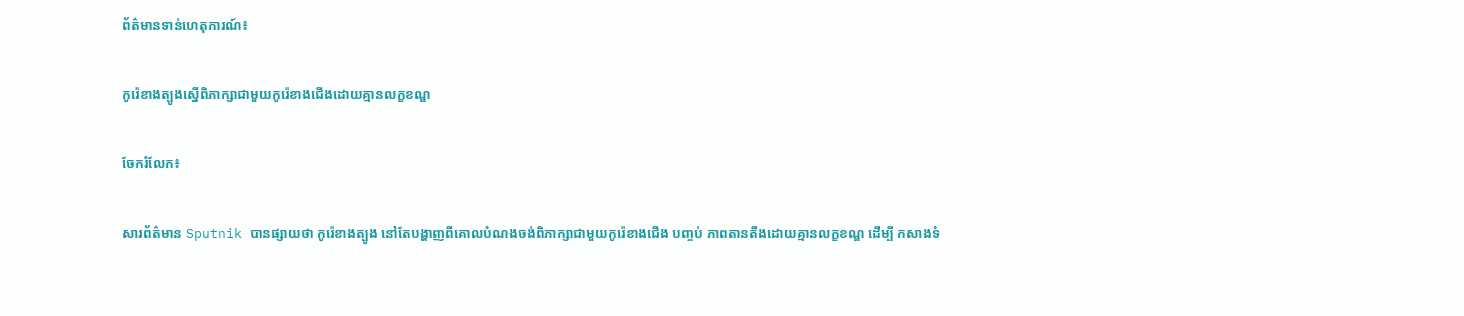ព័ត៌មានទាន់ហេតុការណ៍៖

កូរ៉េខាងត្បូងស្នើពិភាក្សាជាមួយកូរ៉េខាងជើងដោយគ្មានលក្ខខណ្ឌ

ចែករំលែក៖

សារព័ត៌មាន Sputnik បានផ្សាយថា កូរ៉េខាងត្បូង នៅតែបង្ហាញពីគោលបំណងចង់ពិភាក្សាជាមួយកូរ៉េខាងជើង បញ្ចប់ ភាពតានតឹងដោយគ្មានលក្ខខណ្ឌ ដើម្បី កសាងទំ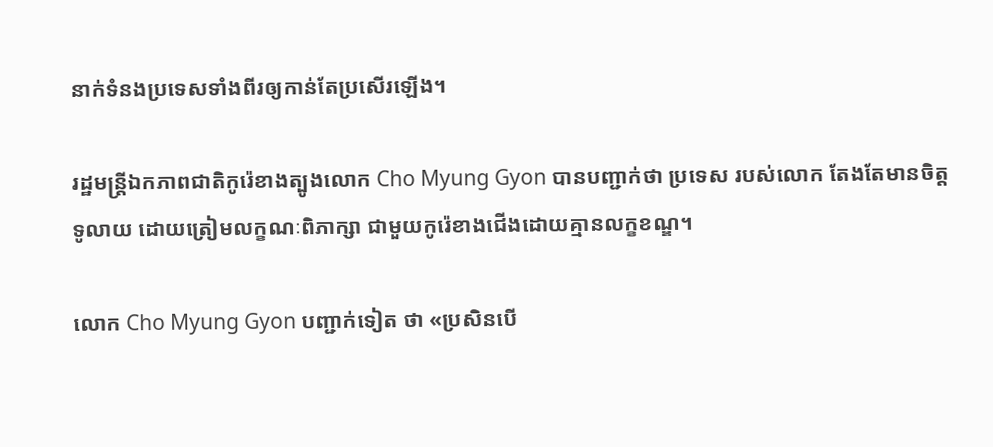នាក់ទំនងប្រទេសទាំងពីរឲ្យកាន់តែប្រសើរឡើង។

រដ្ឋមន្ត្រីឯកភាពជាតិកូរ៉េខាងត្បូងលោក Cho Myung Gyon បានបញ្ជាក់ថា ប្រទេស របស់លោក តែងតែមានចិត្តទូលាយ ដោយត្រៀមលក្ខណៈពិភាក្សា ជាមួយកូរ៉េខាងជើងដោយគ្មានលក្ខខណ្ឌ។

លោក Cho Myung Gyon បញ្ជាក់ទៀត ថា «ប្រសិនបើ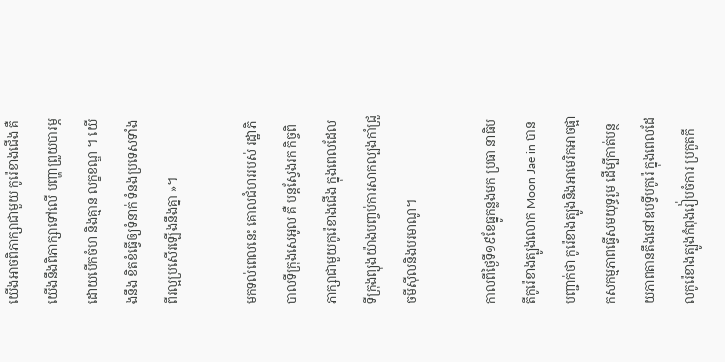យើងអាចពិភាក្សាជាមួយ កូរ៉េខាងជើង គឺយើងនឹងពិភាក្សាទៅលើ បញ្ហាព្រួយបារម្ភដោយបើកចំហ និងគ្មាន លក្ខខណ្ឌ ។ យើងនឹង ខិតខំធ្វើឲ្យទំនាក់ ទំនងប្រទេសទាំងពីរល្អប្រសើរឡើងនឹងគ្នា »។

មកទល់ពេលនេះ គោលជំហររបស់ រដ្ឋាភិបាលទីក្រុងសេអូល គឺ បន្តស្វែងរក កិច្ចពិភាក្សាជាមួយកូរ៉េខាងជើង ក្នុងពេលដែលទីក្រុងព្យុងយ៉ាងបញ្ចប់ការសាកល្បងកាំជ្រួចមីស៊ីលនិងបរមាណូ។

កាលពីថ្ងៃទី១៩ខែធ្នូកន្លងមក ប្រធា នាធិបតីកូរ៉េខាងត្បូងលោក Moon Jae in បានបញ្ជាក់ថា កូរ៉េខាងត្បូងនិងអាមេរិកអាចផ្អាកសកម្មភាពធ្វើសមយុទ្ធរួម ដើម្បីកាត់បន្ថយភាពតានតឹងនៅឧបទ្វីបកូរ៉េ ក្នុងពេលដែលកូរ៉េខាងត្បូងកំពុងរៀ់បចំការ ប្រកួតកី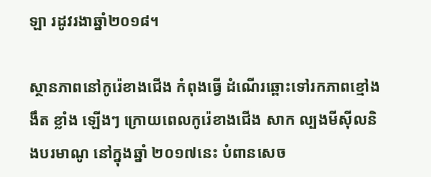ឡា រដូវរងាឆ្នាំ២០១៨។

ស្ថានភាពនៅកូរ៉េខាងជើង កំពុងធ្វើ ដំណើរឆ្ពោះទៅរកភាពខ្មៅងងឹត ខ្លាំង ឡើងៗ ក្រោយពេលកូរ៉េខាងជើង សាក ល្បងមីស៊ីលនិងបរមាណូ នៅក្នុងឆ្នាំ ២០១៧នេះ បំពានសេច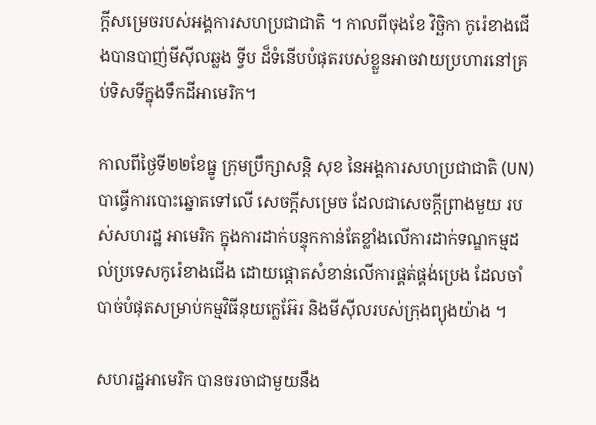ក្តីសម្រេចរបស់អង្គការសហប្រជាជាតិ ។ កាលពីចុងខែ វិច្ឆិកា កូរ៉េខាងជើងបានបាញ់មីស៊ីលឆ្លង ទ្វីប ដ៏ទំនើបបំផុតរបស់ខ្លួនអាចវាយប្រហារនៅគ្រប់ទិសទីក្នុងទឹកដីអាមេរិក។

កាលពីថ្ងៃទី២២ខែធ្នូ ក្រុមប្រឹក្សាសន្តិ សុខ នៃអង្គការសហប្រជាជាតិ (UN) បាធ្វើការបោះឆ្នោតទៅលើ សេចក្តីសម្រេច ដែលជាសេចក្តីព្រាងមួយ របស់សហរដ្ឋ អាមេរិក ក្នុងការដាក់បន្ទុកកាន់តែខ្លាំងលើការដាក់ទណ្ឌកម្មដល់ប្រទេសកូរ៉េខាងជើង ដោយផ្តោតសំខាន់លើការផ្គត់ផ្គង់ប្រេង ដែលចាំបាច់បំផុតសម្រាប់កម្មវិធីនុយក្លេអ៊ែរ និងមីស៊ីលរបស់ក្រុងព្យុងយ៉ាង ។

សហរដ្ឋអាមេរិក បានចរចាជាមួយនឹង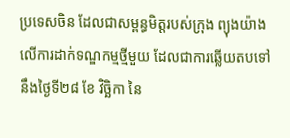ប្រទេសចិន ដែលជាសម្ពន្ធមិត្តរបស់ក្រុង ព្យុងយ៉ាង លើការដាក់ទណ្ឌកម្មថ្មីមួយ ដែលជាការឆ្លើយតបទៅនឹងថ្ងៃទី២៨ ខែ វិច្ឆិកា នៃ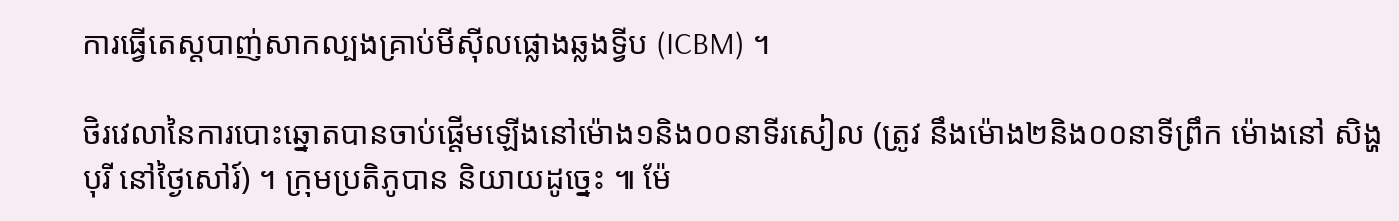ការធ្វើតេស្តបាញ់សាកល្បងគ្រាប់មីស៊ីលផ្លោងឆ្លងទ្វីប (ICBM) ។

ថិរវេលានៃការបោះឆ្នោតបានចាប់ផ្តើមឡើងនៅម៉ោង១និង០០នាទីរសៀល (ត្រូវ នឹងម៉ោង២និង០០នាទីព្រឹក ម៉ោងនៅ សិង្ហបុរី នៅថ្ងៃសៅរ៍) ។ ក្រុមប្រតិភូបាន និយាយដូច្នេះ ៕ ម៉ែ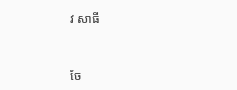វ សាធី


ចែ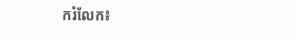ករំលែក៖